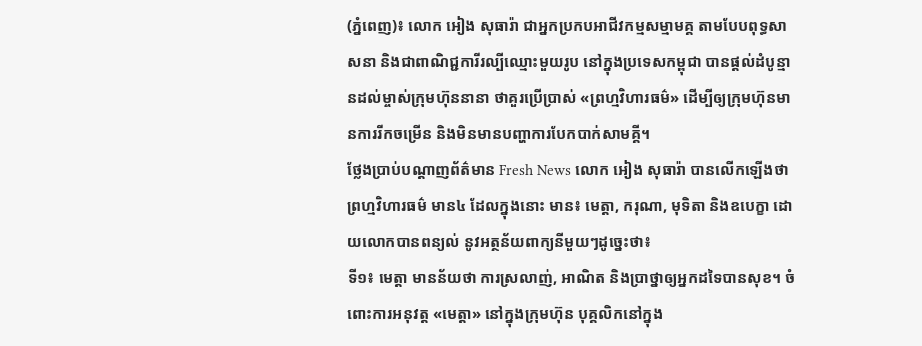(ភ្នំពេញ)៖ លោក អៀង សុធារ៉ា ជាអ្នកប្រកបអាជីវកម្មសម្មាមគ្គ តាមបែបពុទ្ធសាសនា និងជាពាណិជ្ជការីរល្បីឈ្មោះមួយរូប នៅក្នុងប្រទេសកម្ពុជា បានផ្តល់ដំបូន្មានដល់ម្ចាស់ក្រុមហ៊ុននានា ថាគួរប្រើប្រាស់ «ព្រហ្មវិហារធម៌» ដើម្បីឲ្យក្រុមហ៊ុនមានការរីកចម្រើន និងមិនមានបញ្ហាការបែកបាក់សាមគ្គី។
ថ្លែងប្រាប់បណ្ដាញព័ត៌មាន Fresh News លោក អៀង សុធារ៉ា បានលើកឡើងថា ព្រហ្មវិហារធម៌ មាន៤ ដែលក្នុងនោះ មាន៖ មេត្ដា, ករុណា, មុទិតា និងឧបេក្ខា ដោយលោកបានពន្យល់ នូវអត្ថន័យពាក្យនីមួយៗដូច្នេះថា៖
ទី១៖ មេត្ដា មានន័យថា ការស្រលាញ់, អាណិត និងប្រាថ្នាឲ្យអ្នកដទៃបានសុខ។ ចំពោះការអនុវត្ដ «មេត្ដា» នៅក្នុងក្រុមហ៊ុន បុគ្គលិកនៅក្នុង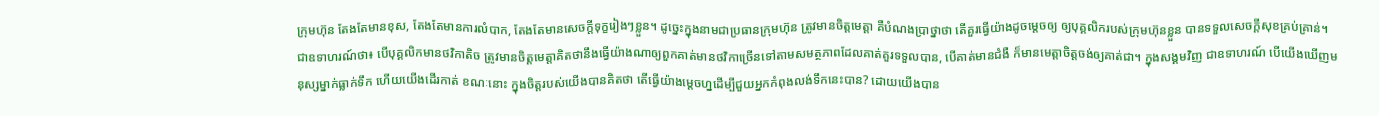ក្រុមហ៊ុន តែងតែមានខុស, តែងតែមានការលំបាក, តែងតែមានសេចក្តីទុក្ខរៀងៗខ្លួន។ ដូច្នេះក្នុងនាមជាប្រធានក្រុមហ៊ុន ត្រូវមានចិត្តមេត្តា គឺបំណងប្រាថ្នាថា តើគួរធ្វើយ៉ាងដូចម្ដេចឲ្យ ឲ្យបុគ្គលិករបស់ក្រុមហ៊ុនខ្លួន បានទទួលសេចក្តីសុខគ្រប់គ្រាន់។ ជាឧទាហរណ៍ថា៖ បើបុគ្គលិកមានថវិកាតិច ត្រូវមានចិត្តមេត្តាគិតថានឹងធ្វើយ៉ាងណាឲ្យពួកគាត់មានថវិកាច្រើនទៅតាមសមត្ថភាពដែលគាត់គួរទទួលបាន, បើគាត់មានជំងឺ ក៏មានមេត្តាចិត្តចង់ឲ្យគាត់ជា។ ក្នុងសង្គមវិញ ជាឧទាហរណ៍ បើយើងឃើញមនុស្សម្នាក់ធ្លាក់ទឹក ហើយយើងដើរកាត់ ខណៈនោះ ក្នុងចិត្ដរបស់យើងបានគិតថា តើធ្វើយ៉ាងម្ដេចហ្នដើម្បីជួយអ្នកកំពុងលង់ទឹកនេះបាន? ដោយយើងបាន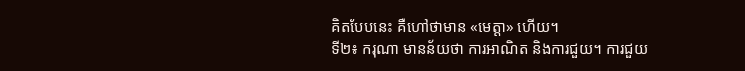គិតបែបនេះ គឺហៅថាមាន «មេត្ដា» ហើយ។
ទី២៖ ករុណា មានន័យថា ការអាណិត និងការជួយ។ ការជួយ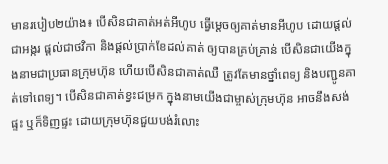មានរបៀប២យ៉ាង៖ បើសិនជាគាត់អត់អីហូប ធ្វើម្ដេចឲ្យគាត់មានអីហូប ដោយផ្ដល់ជាអង្ករ ផ្ដល់ជាថវិកា និងផ្ដល់ប្រាក់ខែដល់គាត់ ឲ្យបានគ្រប់គ្រាន់ បើសិនជាយើងក្នុងនាមជាប្រធានក្រុមហ៊ុន ហើយបើសិនជាគាត់ឈឺ ត្រូវតែមានថ្នាំពេទ្យ និងបញ្ជូនគាត់ទៅពេទ្យ។ បើសិនជាគាត់ខ្វះជម្រក ក្នុងនាមយើងជាម្ចាស់ក្រុមហ៊ុន អាចនឹងសង់ផ្ទះ ឬក៏ទិញផ្ទះ ដោយក្រុមហ៊ុនជួយបង់រំលោះ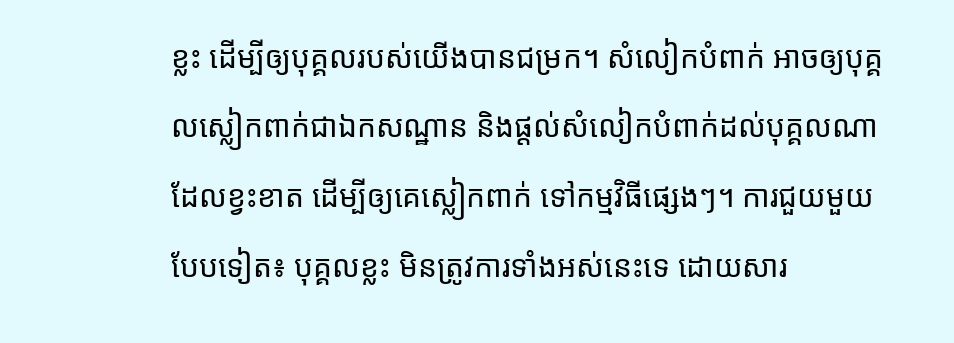ខ្លះ ដើម្បីឲ្យបុគ្គលរបស់យើងបានជម្រក។ សំលៀកបំពាក់ អាចឲ្យបុគ្គលស្លៀកពាក់ជាឯកសណ្ឋាន និងផ្ដល់សំលៀកបំពាក់ដល់បុគ្គលណាដែលខ្វះខាត ដើម្បីឲ្យគេស្លៀកពាក់ ទៅកម្មវិធីផ្សេងៗ។ ការជួយមួយបែបទៀត៖ បុគ្គលខ្លះ មិនត្រូវការទាំងអស់នេះទេ ដោយសារ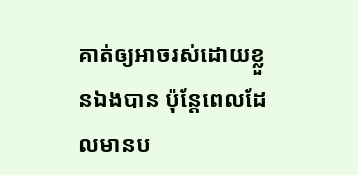គាត់ឲ្យអាចរស់ដោយខ្លួនឯងបាន ប៉ុន្ដែពេលដែលមានប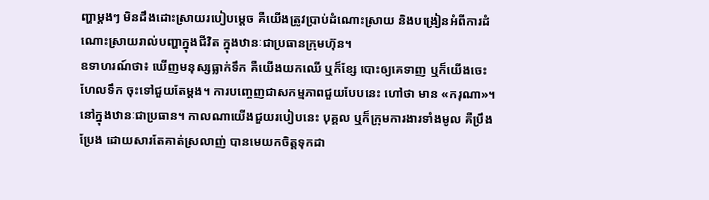ញ្ហាម្ដងៗ មិនដឹងដោះស្រាយរបៀបម្ដេច គឺយើងត្រូវប្រាប់ដំណោះស្រាយ និងបង្រៀនអំពីការដំណោះស្រាយរាល់បញ្ហាក្នុងជីវិត ក្នុងឋានៈជាប្រធានក្រុមហ៊ុន។
ឧទាហរណ៍ថា៖ ឃើញមនុស្សធ្លាក់ទឹក គឺយើងយកឈើ ឬក៏ខ្សែ បោះឲ្យគេទាញ ឬក៏យើងចេះហែលទឹក ចុះទៅជួយតែម្ដង។ ការបញ្ចេញជាសកម្មភាពជួយបែបនេះ ហៅថា មាន «ករុណា»។ នៅក្នុងឋានៈជាប្រធាន។ កាលណាយើងជួយរបៀបនេះ បុគ្គល ឬក៏ក្រុមការងារទាំងមូល គឺប្រឹងប្រែង ដោយសារតែគាត់ស្រលាញ់ បានមេយកចិត្ដទុកដា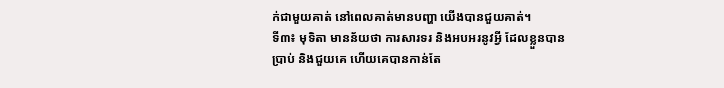ក់ជាមួយគាត់ នៅពេលគាត់មានបញ្ហា យើងបានជួយគាត់។
ទី៣៖ មុទិតា មានន័យថា ការសារទរ និងអបអរនូវអ្វី ដែលខ្លួនបានប្រាប់ និងជួយគេ ហើយគេបានកាន់តែ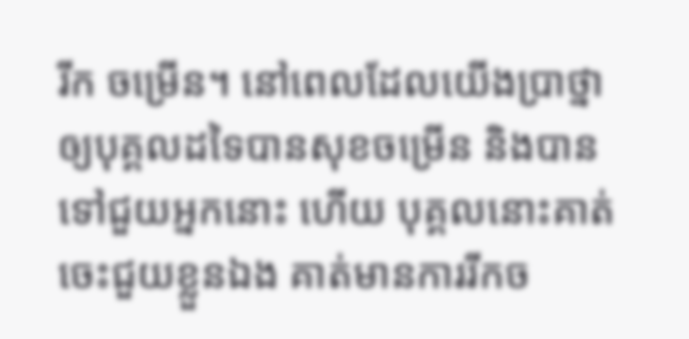រីក ចម្រើន។ នៅពេលដែលយើងប្រាថ្នាឲ្យបុគ្គលដទៃបានសុខចម្រើន និងបានទៅជួយអ្នកនោះ ហើយ បុគ្គលនោះគាត់ចេះជួយខ្លួនឯង គាត់មានការរីកច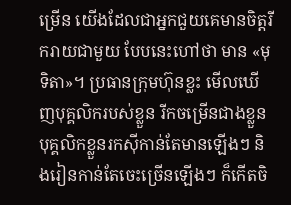ម្រើន យើងដែលជាអ្នកជួយគេមានចិត្តរីករាយជាមួយ បែបនេះហៅថា មាន «មុទិតា»។ ប្រធានក្រុមហ៊ុនខ្លះ មើលឃើញបុគ្គលិករបស់ខ្លួន រីកចម្រើនជាងខ្លួនបុគ្គលិកខ្លួនរកស៊ីកាន់តែមានឡើងៗ និងរៀនកាន់តែចេះច្រើនឡើងៗ ក៏កើតចិ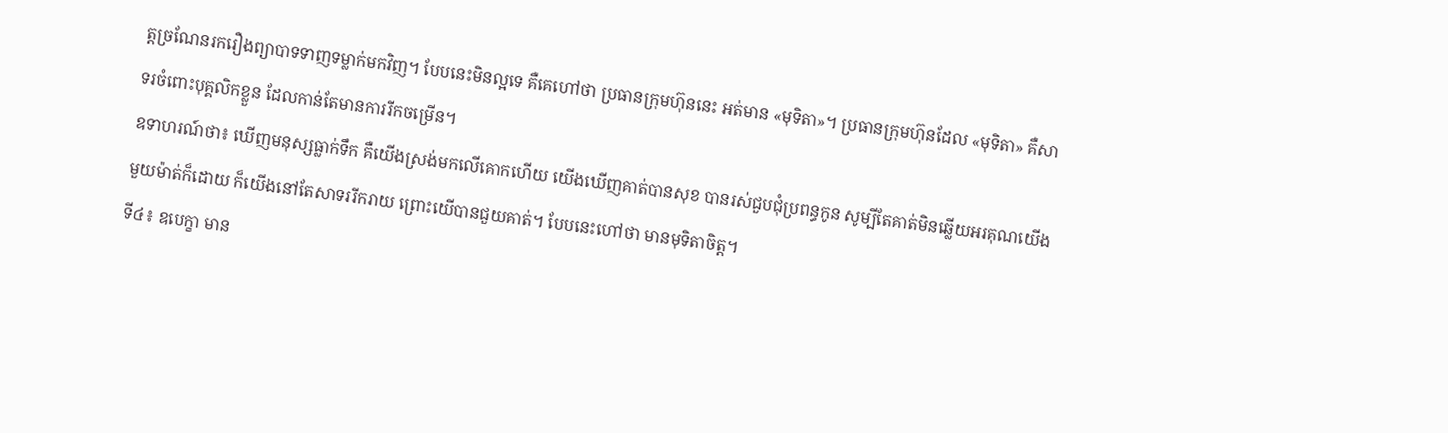ត្តច្រណែនរករឿងព្យាបាទទាញទម្លាក់មកវិញ។ បែបនេះមិនល្អទេ គឺគេហៅថា ប្រធានក្រុមហ៊ុននេះ អត់មាន «មុទិតា»។ ប្រធានក្រុមហ៊ុនដែល «មុទិតា» គឺសាទរចំពោះបុគ្គលិកខ្លួន ដែលកាន់តែមានការរីកចម្រើន។
ឧទាហរណ៍ថា៖ ឃើញមនុស្សធ្លាក់ទឹក គឺយើងស្រង់មកលើគោកហើយ យើងឃើញគាត់បានសុខ បានរស់ជួបជុំប្រពន្ធកូន សូម្បីតែគាត់មិនឆ្លើយអរគុណយើងមួយម៉ាត់ក៏ដោយ ក៏យើងនៅតែសាទររីករាយ ព្រោះយើបានជួយគាត់។ បែបនេះហៅថា មានមុទិតាចិត្ត។
ទី៤៖ ឧបេក្ខា មាន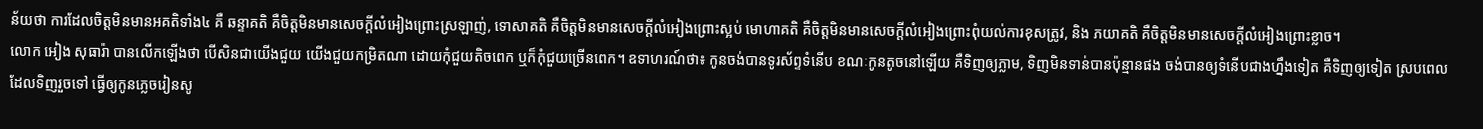ន័យថា ការដែលចិត្ដមិនមានអគតិទាំង៤ គឺ ឆន្ទាគតិ គឺចិត្តមិនមានសេចក្តីលំអៀងព្រោះស្រឡាញ់, ទោសាគតិ គឺចិត្តមិនមានសេចក្តីលំអៀងព្រោះស្អប់ មោហាគតិ គឺចិត្តមិនមានសេចក្តីលំអៀងព្រោះពុំយល់ការខុសត្រូវ, និង ភយាគតិ គឺចិត្តមិនមានសេចក្តីលំអៀងព្រោះខ្លាច។
លោក អៀង សុធារ៉ា បានលើកឡើងថា បើសិនជាយើងជួយ យើងជួយកម្រិតណា ដោយកុំជួយតិចពេក ឬក៏កុំជួយច្រើនពេក។ ឧទាហរណ៍ថា៖ កូនចង់បានទូរស័ព្ទទំនើប ខណៈកូនតូចនៅឡើយ គឺទិញឲ្យភ្លាម, ទិញមិនទាន់បានប៉ុន្មានផង ចង់បានឲ្យទំនើបជាងហ្នឹងទៀត គឺទិញឲ្យទៀត ស្របពេលដែលទិញរួចទៅ ធ្វើឲ្យកូនភ្លេចរៀនសូ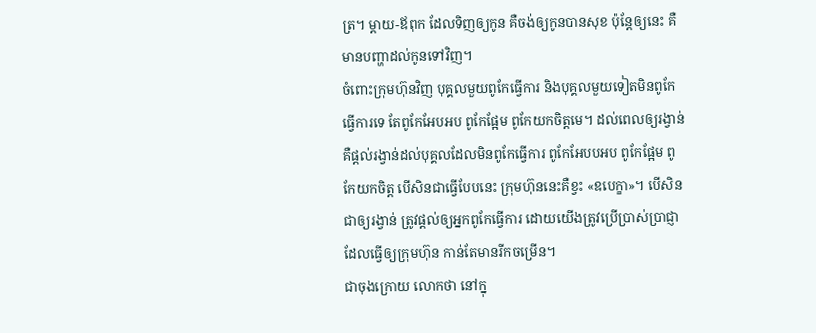ត្រ។ ម្ដាយ-ឪពុក ដែលទិញឲ្យកូន គឺចង់ឲ្យកូនបានសុខ ប៉ុន្ដែឲ្យនេះ គឺមានបញ្ហាដល់កូនទៅវិញ។
ចំពោះក្រុមហ៊ុនវិញ បុគ្គលមួយពូកែធ្វើការ និងបុគ្គលមួយទៀតមិនពូកែធ្វើការទេ តែពូកែអែបអប ពូកែផ្អែម ពូកែយកចិត្ដមេ។ ដល់ពេលឲ្យរង្វាន់ គឺផ្ដល់រង្វាន់ដល់បុគ្គលដែលមិនពូកែធ្វើការ ពូកែអែបបអប ពូកែផ្អែម ពូកែយកចិត្ដ បើសិនជាធ្វើបែបនេះ ក្រុមហ៊ុននេះគឺខ្វះ «ឧបេក្ខា»។ បើសិនជាឲ្យរង្វាន់ ត្រូវផ្ដល់ឲ្យអ្នកពូកែធ្វើការ ដោយយើងត្រូវប្រើប្រាស់ប្រាជ្ញា ដែលធ្វើឲ្យក្រុមហ៊ុន កាន់តែមានរីកចម្រើន។
ជាចុងក្រោយ លោកថា នៅក្នុ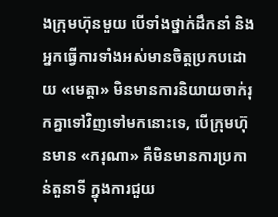ងក្រុមហ៊ុនមួយ បើទាំងថ្នាក់ដឹកនាំ និងអ្នកធ្វើការទាំងអស់មានចិត្ដប្រកបដោយ «មេត្ដា» មិនមានការនិយាយចាក់រុកគ្នាទៅវិញទៅមកនោះទេ, បើក្រុមហ៊ុនមាន «ករុណា» គឺមិនមានការប្រកាន់តួនាទី ក្នុងការជួយ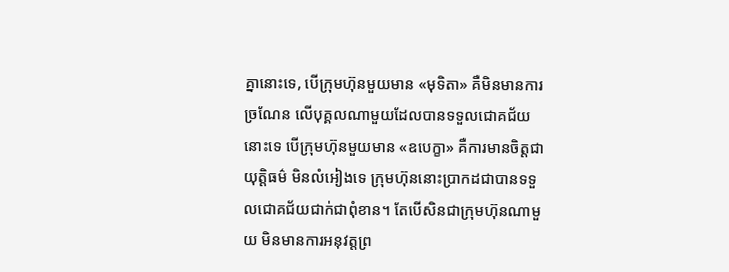គ្នានោះទេ, បើក្រុមហ៊ុនមួយមាន «មុទិតា» គឺមិនមានការច្រណែន លើបុគ្គលណាមួយដែលបានទទួលជោគជ័យនោះទេ បើក្រុមហ៊ុនមួយមាន «ឧបេក្ខា» គឺការមានចិត្តជាយុត្តិធម៌ មិនលំអៀងទេ ក្រុមហ៊ុននោះប្រាកដជាបានទទួលជោគជ័យជាក់ជាពុំខាន។ តែបើសិនជាក្រុមហ៊ុនណាមួយ មិនមានការអនុវត្ដព្រ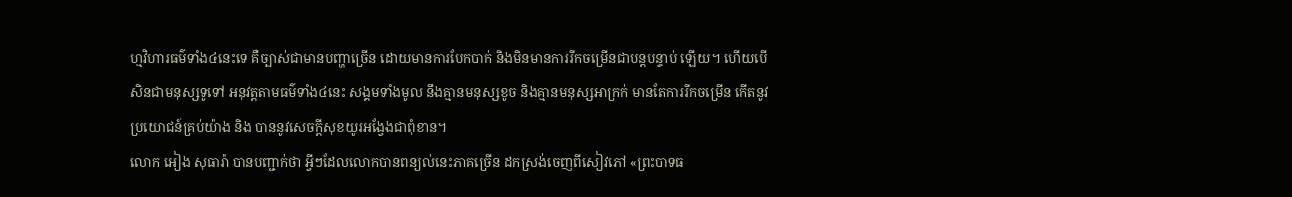ហ្មវិហារធម៌ទាំង៤នេះទេ គឺច្បាស់ជាមានបញ្ហាច្រើន ដោយមានការបែកបាក់ និងមិនមានការរីកចម្រើនជាបន្តបន្ទាប់ ឡើយ។ ហើយបើសិនជាមនុស្សទូទៅ អនុវត្ដតាមធម៌ទាំង៤នេះ សង្គមទាំងមូល នឹងគ្មានមនុស្សខូច និងគ្មានមនុស្សអាក្រក់ មានតែការរីកចម្រើន កើតនូវប្រយោជន៍គ្រប់យ៉ាង និង បាននូវសេចក្តីសុខយូរអង្វែងជាពុំខាន។
លោក អៀង សុធារ៉ា បានបញ្ជាក់ថា អ្វីៗដែលលោកបានពន្យល់នេះភាគច្រើន ដកស្រង់ចេញពីសៀវភៅ «ព្រះបាទធ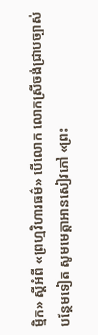ម្មិក» ស្តីអំពី «ព្រហ្មវិហារធម៌» បើលោក លោកស្រីចង់ជ្រាបច្បាស់បន្ថែមទៀត សូមមេត្តាអានសៀវភៅ «ព្រះ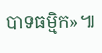បាទធម្មិក»៕